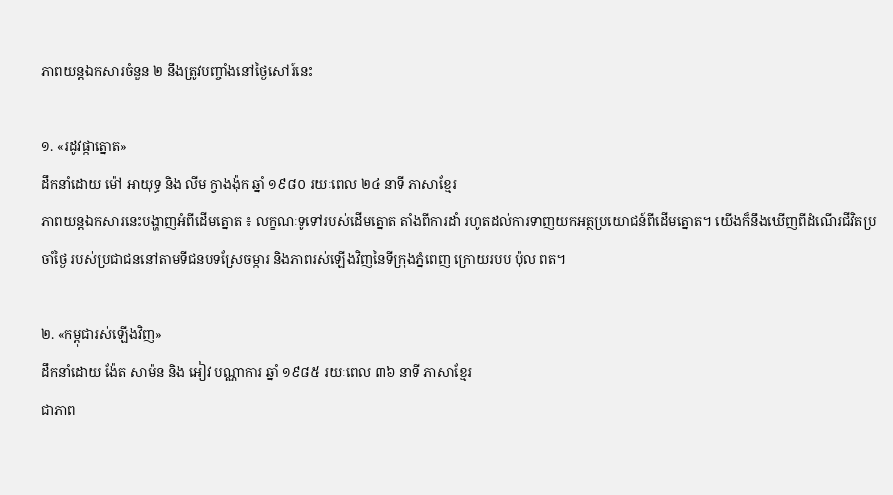ភាពយន្តឯកសារចំនួន ២ នឹងត្រូវបញ្ចាំងនៅថ្ងៃសៅរ៍នេះ

១. «រដូវផ្កាត្នោត»
ដឹកនាំដោយ ម៉ៅ អាយុទ្ធ និង លីម ក្វាងង៉ុក ឆ្នាំ ១៩៨០ រយៈពេល ២៤ នាទី ភាសាខ្មែរ
ភាពយន្តឯកសារនេះបង្ហាញអំពីដើមត្នោត ៖ លក្ខណៈទូទៅរបស់ដើមត្នោត តាំងពីការដាំ រហូតដល់ការទាញយកអត្ថប្រយោជន៍ពីដើមត្នោត។ យើងក៏នឹងឃើញពីដំណើរជីវិតប្រចាំថ្ងៃ របស់ប្រជាជននៅតាមទីជនបទស្រែចម្ការ និងភាពរស់ឡើងវិញនៃទីក្រុងភ្នំពេញ ក្រោយរបប ប៉ុល ពត។

២. «កម្ពុជារស់ឡើងវិញ»
ដឹកនាំដោយ ង៉ែត សាម៉ន និង អៀវ បណ្ណាការ ឆ្នាំ ១៩៨៥ រយៈពេល ៣៦ នាទី ភាសាខ្មែរ
ជាភាព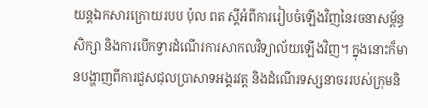យន្តឯកសារក្រោយរបប ប៉ុល ពត ស្តីអំពីការរៀបចំឡើងវិញនៃរចនាសម្ព័ន្ធសិក្សា និងការបើកទ្វារដំណើរការសាកលវិទ្យាល័យឡើងវិញ។ ក្នុងនោះក៏មានបង្ហាញពីការជួសជុលប្រាសាទអង្គរវត្ត និងដំណើរទស្សនាចររបស់ក្រុមនិ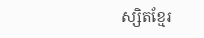ស្សិតខ្មែរ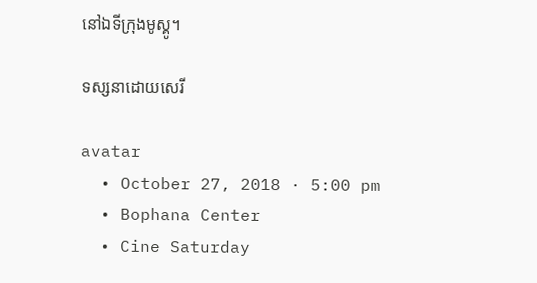នៅឯទីក្រុងមូស្គូ។

ទស្សនាដោយសេរី

avatar
  • October 27, 2018 · 5:00 pm
  • Bophana Center
  • Cine Saturday